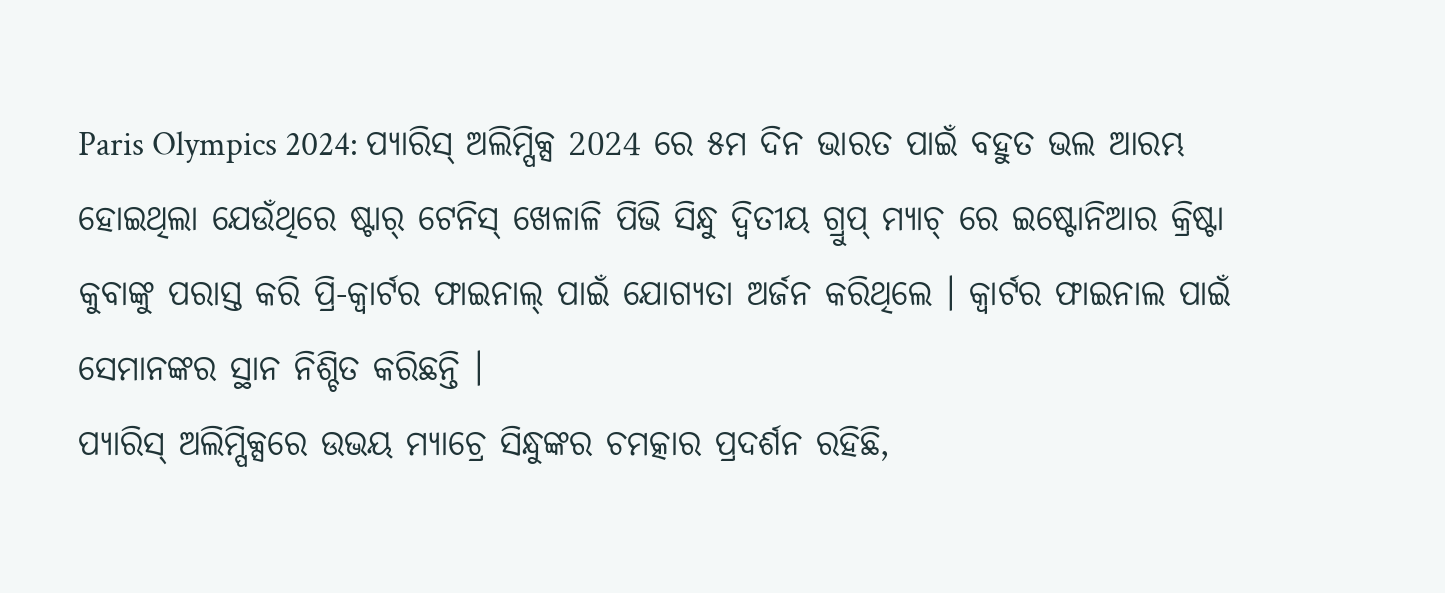Paris Olympics 2024: ପ୍ୟାରିସ୍ ଅଲିମ୍ପିକ୍ସ 2024 ରେ ୫ମ ଦିନ ଭାରତ ପାଇଁ ବହୁତ ଭଲ ଆରମ୍ଭ ହୋଇଥିଲା ଯେଉଁଥିରେ ଷ୍ଟାର୍ ଟେନିସ୍ ଖେଳାଳି ପିଭି ସିନ୍ଧୁ ଦ୍ୱିତୀୟ ଗ୍ରୁପ୍ ମ୍ୟାଚ୍ ରେ ଇଷ୍ଟୋନିଆର କ୍ରିଷ୍ଟା କୁବାଙ୍କୁ ପରାସ୍ତ କରି ପ୍ରି-କ୍ୱାର୍ଟର ଫାଇନାଲ୍ ପାଇଁ ଯୋଗ୍ୟତା ଅର୍ଜନ କରିଥିଲେ । କ୍ୱାର୍ଟର ଫାଇନାଲ ପାଇଁ ସେମାନଙ୍କର ସ୍ଥାନ ନିଶ୍ଚିତ କରିଛନ୍ତି ।
ପ୍ୟାରିସ୍ ଅଲିମ୍ପିକ୍ସରେ ଉଭୟ ମ୍ୟାଚ୍ରେ ସିନ୍ଧୁଙ୍କର ଚମତ୍କାର ପ୍ରଦର୍ଶନ ରହିଛି,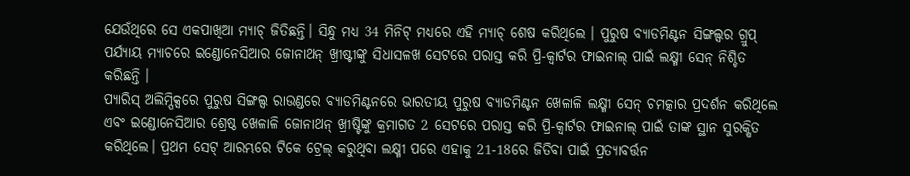ଯେଉଁଥିରେ ସେ ଏକପାଖିଆ ମ୍ୟାଚ୍ ଜିତିଛନ୍ତି। ସିନ୍ଧୁ ମଧ୍ୟ 34 ମିନିଟ୍ ମଧ୍ୟରେ ଏହି ମ୍ୟାଚ୍ ଶେଷ କରିଥିଲେ । ପୁରୁଷ ବ୍ୟାଡମିଣ୍ଟନ ସିଙ୍ଗଲ୍ସର ଗ୍ରୁପ୍ ପର୍ଯ୍ୟାୟ ମ୍ୟାଚରେ ଇଣ୍ଡୋନେସିଆର ଜୋନାଥନ୍ ଖ୍ରୀଷ୍ଟୀଙ୍କୁ ସିଧାସଳଖ ସେଟରେ ପରାସ୍ତ କରି ପ୍ରି-କ୍ୱାର୍ଟର ଫାଇନାଲ୍ ପାଇଁ ଲକ୍ଷ୍ମୀ ସେନ୍ ନିଶ୍ଚିତ କରିଛନ୍ତି ।
ପ୍ୟାରିସ୍ ଅଲିମ୍ପିକ୍ସରେ ପୁରୁଷ ସିଙ୍ଗଲ୍ସ ରାଉଣ୍ଡରେ ବ୍ୟାଡମିଣ୍ଟନରେ ଭାରତୀୟ ପୁରୁଷ ବ୍ୟାଡମିଣ୍ଟନ ଖେଳାଳି ଲକ୍ଷ୍ମୀ ସେନ୍ ଚମତ୍କାର ପ୍ରଦର୍ଶନ କରିଥିଲେ ଏବଂ ଇଣ୍ଡୋନେସିଆର ଶ୍ରେଷ୍ଠ ଖେଳାଳି ଜୋନାଥନ୍ ଖ୍ରୀଷ୍ଟିଙ୍କୁ କ୍ରମାଗତ 2 ସେଟରେ ପରାସ୍ତ କରି ପ୍ରି-କ୍ୱାର୍ଟର ଫାଇନାଲ୍ ପାଇଁ ତାଙ୍କ ସ୍ଥାନ ସୁରକ୍ଷିତ କରିଥିଲେ। ପ୍ରଥମ ସେଟ୍ ଆରମ୍ଭରେ ଟିକେ ଟ୍ରେଲ୍ କରୁଥିବା ଲକ୍ଷ୍ମୀ ପରେ ଏହାକୁ 21-18ରେ ଜିତିବା ପାଇଁ ପ୍ରତ୍ୟାବର୍ତ୍ତନ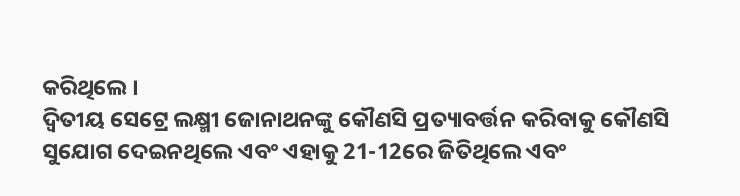କରିଥିଲେ ।
ଦ୍ୱିତୀୟ ସେଟ୍ରେ ଲକ୍ଷ୍ମୀ ଜୋନାଥନଙ୍କୁ କୌଣସି ପ୍ରତ୍ୟାବର୍ତ୍ତନ କରିବାକୁ କୌଣସି ସୁଯୋଗ ଦେଇନଥିଲେ ଏବଂ ଏହାକୁ 21-12ରେ ଜିତିଥିଲେ ଏବଂ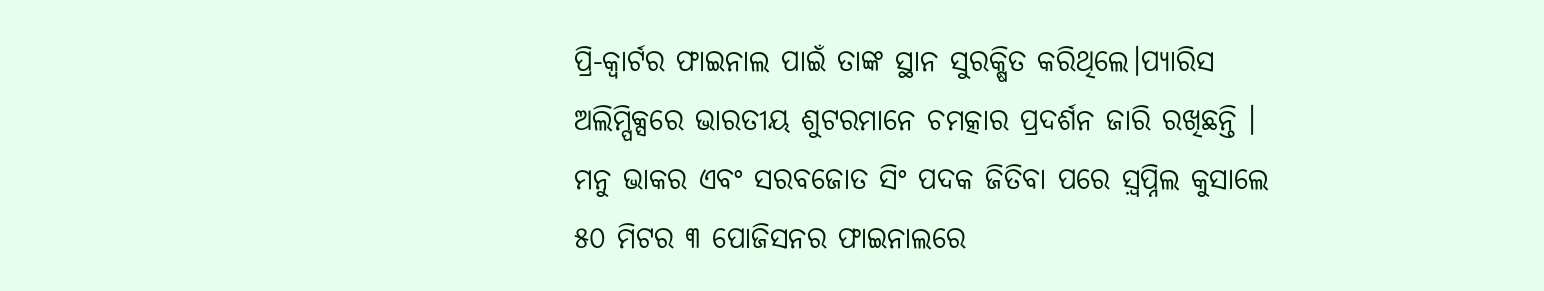ପ୍ରି-କ୍ୱାର୍ଟର ଫାଇନାଲ ପାଇଁ ତାଙ୍କ ସ୍ଥାନ ସୁରକ୍ଷିତ କରିଥିଲେ।ପ୍ୟାରିସ ଅଲିମ୍ପିକ୍ସରେ ଭାରତୀୟ ଶୁଟରମାନେ ଚମତ୍କାର ପ୍ରଦର୍ଶନ ଜାରି ରଖିଛନ୍ତି । ମନୁ ଭାକର ଏବଂ ସରବଜୋତ ସିଂ ପଦକ ଜିତିବା ପରେ ସ଼୍ବପ୍ନିଲ କୁସାଲେ ୫୦ ମିଟର ୩ ପୋଜିସନର ଫାଇନାଲରେ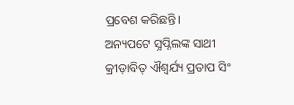ପ୍ରବେଶ କରିଛନ୍ତି।
ଅନ୍ୟପଟେ ସ଼୍ବପ୍ନିଲଙ୍କ ସାଥୀ କ୍ରୀଡ଼ାବିତ୍ ଐଶ୍ୱର୍ଯ୍ୟ ପ୍ରତାପ ସିଂ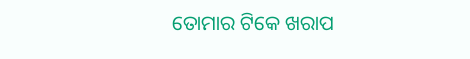ତୋମାର ଟିକେ ଖରାପ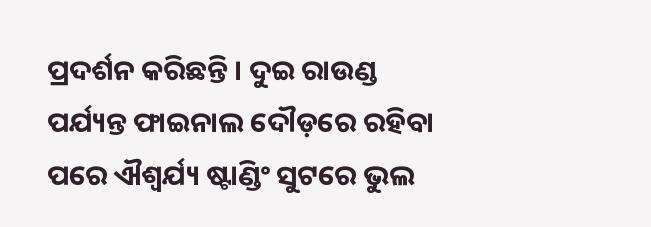ପ୍ରଦର୍ଶନ କରିଛନ୍ତି । ଦୁଇ ରାଉଣ୍ଡ ପର୍ଯ୍ୟନ୍ତ ଫାଇନାଲ ଦୌଡ଼ରେ ରହିବା ପରେ ଐଶ୍ୱର୍ଯ୍ୟ ଷ୍ଟାଣ୍ଡିଂ ସୁଟରେ ଭୁଲ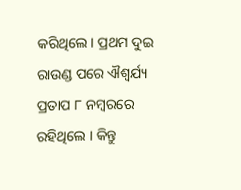କରିଥିଲେ । ପ୍ରଥମ ଦୁଇ ରାଉଣ୍ଡ ପରେ ଐଶ୍ୱର୍ଯ୍ୟ ପ୍ରତାପ ୮ ନମ୍ବରରେ ରହିଥିଲେ । କିନ୍ତୁ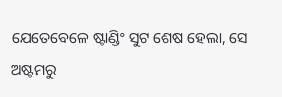ଯେତେବେଳେ ଷ୍ଟାଣ୍ଡିଂ ସୁଟ ଶେଷ ହେଲା, ସେ ଅଷ୍ଟମରୁ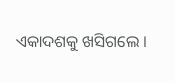ଏକାଦଶକୁ ଖସିଗଲେ ।